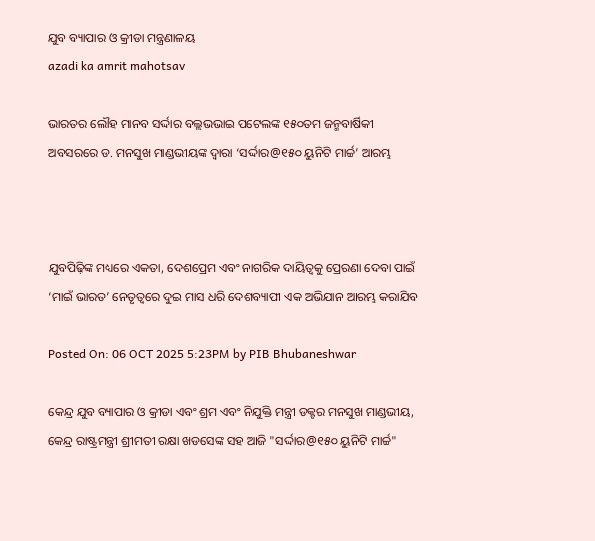ଯୁବ ବ୍ୟାପାର ଓ କ୍ରୀଡା ମନ୍ତ୍ରଣାଳୟ
azadi ka amrit mahotsav

ଭାରତର ଲୌହ ମାନବ ସର୍ଦ୍ଦାର ବଲ୍ଲଭଭାଇ ପଟେଲଙ୍କ ୧୫୦ତମ ଜନ୍ମବାର୍ଷିକୀ ଅବସରରେ ଡ. ମନସୁଖ ମାଣ୍ଡଭୀୟଙ୍କ ଦ୍ୱାରା ‘ସର୍ଦ୍ଦାର@୧୫୦ ୟୁନିଟି ମାର୍ଚ୍ଚ’ ଆରମ୍ଭ



ଯୁବପିଢ଼ିଙ୍କ ମଧ୍ୟରେ ଏକତା, ଦେଶପ୍ରେମ ଏବଂ ନାଗରିକ ଦାୟିତ୍ୱକୁ ପ୍ରେରଣା ଦେବା ପାଇଁ ‘ମାଇଁ ଭାରତ’ ନେତୃତ୍ୱରେ ଦୁଇ ମାସ ଧରି ଦେଶବ୍ୟାପୀ ଏକ ଅଭିଯାନ ଆରମ୍ଭ କରାଯିବ

Posted On: 06 OCT 2025 5:23PM by PIB Bhubaneshwar

କେନ୍ଦ୍ର ଯୁବ ବ୍ୟାପାର ଓ କ୍ରୀଡା ଏବଂ ଶ୍ରମ ଏବଂ ନିଯୁକ୍ତି ମନ୍ତ୍ରୀ ଡକ୍ଟର ମନସୁଖ ମାଣ୍ଡଭୀୟ, କେନ୍ଦ୍ର ରାଷ୍ଟ୍ରମନ୍ତ୍ରୀ ଶ୍ରୀମତୀ ରକ୍ଷା ଖଡସେଙ୍କ ସହ ଆଜି "ସର୍ଦ୍ଦାର@୧୫୦ ୟୁନିଟି ମାର୍ଚ୍ଚ"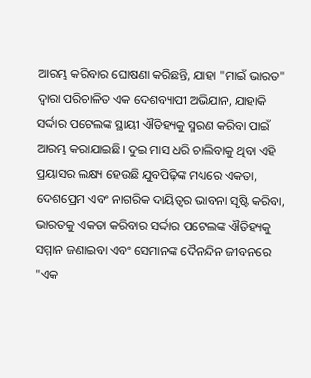ଆରମ୍ଭ କରିବାର ଘୋଷଣା କରିଛନ୍ତି, ଯାହା "ମାଇଁ ଭାରତ" ଦ୍ୱାରା ପରିଚାଳିତ ଏକ ଦେଶବ୍ୟାପୀ ଅଭିଯାନ, ଯାହାକି ସର୍ଦ୍ଦାର ପଟେଲଙ୍କ ସ୍ଥାୟୀ ଐତିହ୍ୟକୁ ସ୍ମରଣ କରିବା ପାଇଁ ଆରମ୍ଭ କରାଯାଇଛି। ଦୁଇ ମାସ ଧରି ଚାଲିବାକୁ ଥିବା ଏହି ପ୍ରୟାସର ଲକ୍ଷ୍ୟ ହେଉଛି ଯୁବପିଢ଼ିଙ୍କ ମଧ୍ୟରେ ଏକତା, ଦେଶପ୍ରେମ ଏବଂ ନାଗରିକ ଦାୟିତ୍ୱର ଭାବନା ସୃଷ୍ଟି କରିବା, ଭାରତକୁ ଏକତା କରିବାର ସର୍ଦ୍ଦାର ପଟେଲଙ୍କ ଐତିହ୍ୟକୁ ସମ୍ମାନ ଜଣାଇବା ଏବଂ ସେମାନଙ୍କ ଦୈନନ୍ଦିନ ଜୀବନରେ "ଏକ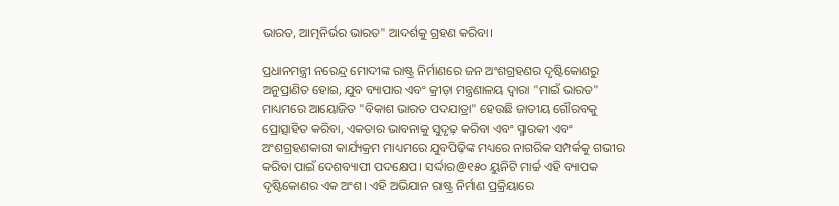ଭାରତ, ଆତ୍ମନିର୍ଭର ଭାରତ" ଆଦର୍ଶକୁ ଗ୍ରହଣ କରିବା।

ପ୍ରଧାନମନ୍ତ୍ରୀ ନରେନ୍ଦ୍ର ମୋଦୀଙ୍କ ରାଷ୍ଟ୍ର ନିର୍ମାଣରେ ଜନ ଅଂଶଗ୍ରହଣର ଦୃଷ୍ଟିକୋଣରୁ ଅନୁପ୍ରାଣିତ ହୋଇ, ଯୁବ ବ୍ୟାପାର ଏବଂ କ୍ରୀଡ଼ା ମନ୍ତ୍ରଣାଳୟ ଦ୍ୱାରା "ମାଇଁ ଭାରତ" ମାଧ୍ୟମରେ ଆୟୋଜିତ "ବିକାଶ ଭାରତ ପଦଯାତ୍ରା" ହେଉଛି ଜାତୀୟ ଗୌରବକୁ ପ୍ରୋତ୍ସାହିତ କରିବା, ଏକତାର ଭାବନାକୁ ସୁଦୃଢ଼ କରିବା ଏବଂ ସ୍ମାରକୀ ଏବଂ ଅଂଶଗ୍ରହଣକାରୀ କାର୍ଯ୍ୟକ୍ରମ ମାଧ୍ୟମରେ ଯୁବପିଢ଼ିଙ୍କ ମଧ୍ୟରେ ନାଗରିକ ସମ୍ପର୍କକୁ ଗଭୀର କରିବା ପାଇଁ ଦେଶବ୍ୟାପୀ ପଦକ୍ଷେପ। ସର୍ଦ୍ଦାର@୧୫୦ ୟୁନିଟି ମାର୍ଚ୍ଚ ଏହି ବ୍ୟାପକ ଦୃଷ୍ଟିକୋଣର ଏକ ଅଂଶ। ଏହି ଅଭିଯାନ ରାଷ୍ଟ୍ର ନିର୍ମାଣ ପ୍ରକ୍ରିୟାରେ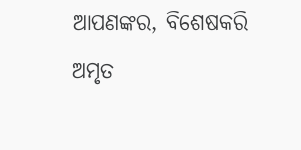ଆପଣଙ୍କର, ବିଶେଷକରି ଅମୃତ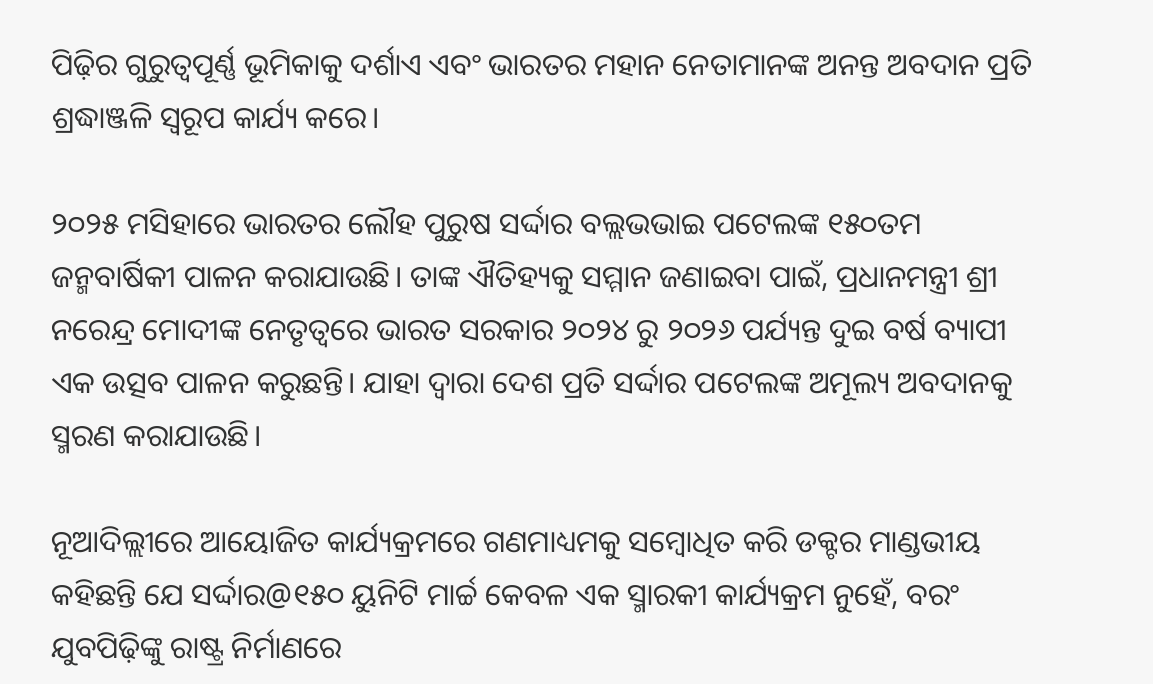ପିଢ଼ିର ଗୁରୁତ୍ୱପୂର୍ଣ୍ଣ ଭୂମିକାକୁ ଦର୍ଶାଏ ଏବଂ ଭାରତର ମହାନ ନେତାମାନଙ୍କ ଅନନ୍ତ ଅବଦାନ ପ୍ରତି ଶ୍ରଦ୍ଧାଞ୍ଜଳି ସ୍ୱରୂପ କାର୍ଯ୍ୟ କରେ।

୨୦୨୫ ମସିହାରେ ଭାରତର ଲୌହ ପୁରୁଷ ସର୍ଦ୍ଦାର ବଲ୍ଲଭଭାଇ ପଟେଲଙ୍କ ୧୫୦ତମ ଜନ୍ମବାର୍ଷିକୀ ପାଳନ କରାଯାଉଛି। ତାଙ୍କ ଐତିହ୍ୟକୁ ସମ୍ମାନ ଜଣାଇବା ପାଇଁ, ପ୍ରଧାନମନ୍ତ୍ରୀ ଶ୍ରୀ ନରେନ୍ଦ୍ର ମୋଦୀଙ୍କ ନେତୃତ୍ୱରେ ଭାରତ ସରକାର ୨୦୨୪ ରୁ ୨୦୨୬ ପର୍ଯ୍ୟନ୍ତ ଦୁଇ ବର୍ଷ ବ୍ୟାପୀ ଏକ ଉତ୍ସବ ପାଳନ କରୁଛନ୍ତି। ଯାହା ଦ୍ୱାରା ଦେଶ ପ୍ରତି ସର୍ଦ୍ଦାର ପଟେଲଙ୍କ ଅମୂଲ୍ୟ ଅବଦାନକୁ ସ୍ମରଣ କରାଯାଉଛି।

ନୂଆଦିଲ୍ଲୀରେ ଆୟୋଜିତ କାର୍ଯ୍ୟକ୍ରମରେ ଗଣମାଧ୍ୟମକୁ ସମ୍ବୋଧିତ କରି ଡକ୍ଟର ମାଣ୍ଡଭୀୟ କହିଛନ୍ତି ଯେ ସର୍ଦ୍ଦାର@୧୫୦ ୟୁନିଟି ମାର୍ଚ୍ଚ କେବଳ ଏକ ସ୍ମାରକୀ କାର୍ଯ୍ୟକ୍ରମ ନୁହେଁ, ବରଂ ଯୁବପିଢ଼ିଙ୍କୁ ରାଷ୍ଟ୍ର ନିର୍ମାଣରେ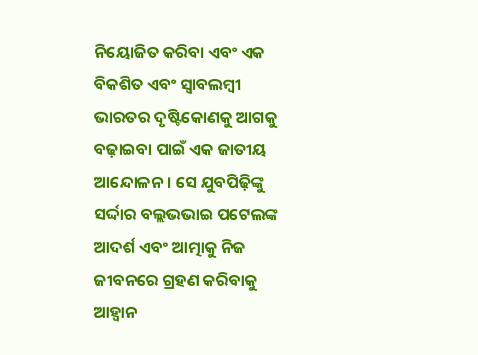ନିୟୋଜିତ କରିବା ଏବଂ ଏକ ବିକଶିତ ଏବଂ ସ୍ୱାବଲମ୍ବୀ ଭାରତର ଦୃଷ୍ଟିକୋଣକୁ ଆଗକୁ ବଢ଼ାଇବା ପାଇଁ ଏକ ଜାତୀୟ ଆନ୍ଦୋଳନ। ସେ ଯୁବପିଢ଼ିଙ୍କୁ ସର୍ଦ୍ଦାର ବଲ୍ଲଭଭାଇ ପଟେଲଙ୍କ ଆଦର୍ଶ ଏବଂ ଆତ୍ମାକୁ ନିଜ ଜୀବନରେ ଗ୍ରହଣ କରିବାକୁ ଆହ୍ୱାନ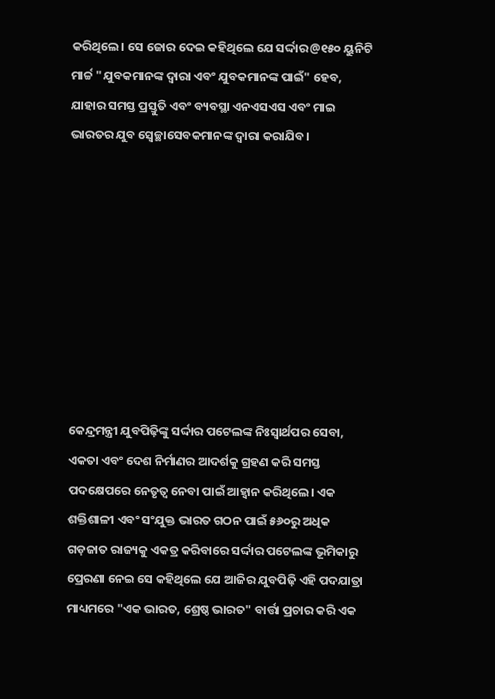କରିଥିଲେ। ସେ ଜୋର ଦେଇ କହିଥିଲେ ଯେ ସର୍ଦ୍ଦାର@୧୫୦ ୟୁନିଟି ମାର୍ଚ୍ଚ "ଯୁବକମାନଙ୍କ ଦ୍ୱାରା ଏବଂ ଯୁବକମାନଙ୍କ ପାଇଁ" ହେବ, ଯାହାର ସମସ୍ତ ପ୍ରସ୍ତୁତି ଏବଂ ବ୍ୟବସ୍ଥା ଏନଏସଏସ ଏବଂ ମାଇ ଭାରତର ଯୁବ ସ୍ୱେଚ୍ଛାସେବକମାନଙ୍କ ଦ୍ୱାରା କରାଯିବ।









କେନ୍ଦ୍ରମନ୍ତ୍ରୀ ଯୁବପିଢ଼ିଙ୍କୁ ସର୍ଦ୍ଦାର ପଟେଲଙ୍କ ନିଃସ୍ୱାର୍ଥପର ସେବା, ଏକତା ଏବଂ ଦେଶ ନିର୍ମାଣର ଆଦର୍ଶକୁ ଗ୍ରହଣ କରି ସମସ୍ତ ପଦକ୍ଷେପରେ ନେତୃତ୍ୱ ନେବା ପାଇଁ ଆହ୍ୱାନ କରିଥିଲେ। ଏକ ଶକ୍ତିଶାଳୀ ଏବଂ ସଂଯୁକ୍ତ ଭାରତ ଗଠନ ପାଇଁ ୫୬୦ରୁ ଅଧିକ ଗଡ଼ଜାତ ରାଜ୍ୟକୁ ଏକତ୍ର କରିବାରେ ସର୍ଦ୍ଦାର ପଟେଲଙ୍କ ଭୂମିକାରୁ ପ୍ରେରଣା ନେଇ ସେ କହିଥିଲେ ଯେ ଆଜିର ଯୁବପିଢ଼ି ଏହି ପଦଯାତ୍ରା ମାଧ୍ୟମରେ "ଏକ ଭାରତ, ଶ୍ରେଷ୍ଠ ଭାରତ" ବାର୍ତ୍ତା ପ୍ରଚାର କରି ଏକ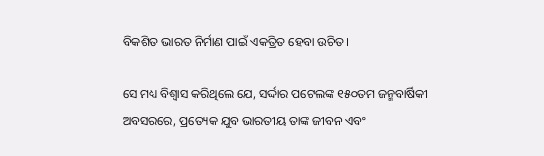ବିକଶିତ ଭାରତ ନିର୍ମାଣ ପାଇଁ ଏକତ୍ରିତ ହେବା ଉଚିତ।

ସେ ମଧ୍ୟ ବିଶ୍ୱାସ କରିଥିଲେ ଯେ, ସର୍ଦ୍ଦାର ପଟେଲଙ୍କ ୧୫୦ତମ ଜନ୍ମବାର୍ଷିକୀ ଅବସରରେ, ପ୍ରତ୍ୟେକ ଯୁବ ଭାରତୀୟ ତାଙ୍କ ଜୀବନ ଏବଂ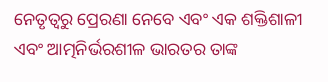ନେତୃତ୍ୱରୁ ପ୍ରେରଣା ନେବେ ଏବଂ ଏକ ଶକ୍ତିଶାଳୀ ଏବଂ ଆତ୍ମନିର୍ଭରଶୀଳ ଭାରତର ତାଙ୍କ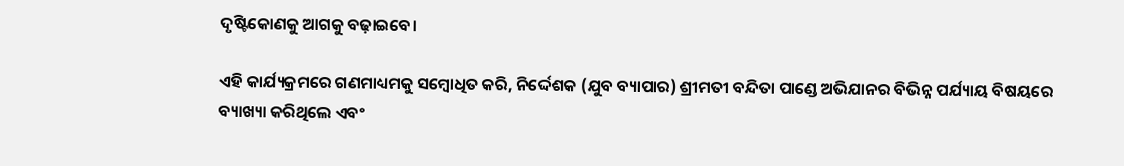ଦୃଷ୍ଟିକୋଣକୁ ଆଗକୁ ବଢ଼ାଇବେ।

ଏହି କାର୍ଯ୍ୟକ୍ରମରେ ଗଣମାଧ୍ୟମକୁ ସମ୍ବୋଧିତ କରି, ନିର୍ଦ୍ଦେଶକ (ଯୁବ ବ୍ୟାପାର) ଶ୍ରୀମତୀ ବନ୍ଦିତା ପାଣ୍ଡେ ଅଭିଯାନର ବିଭିନ୍ନ ପର୍ଯ୍ୟାୟ ବିଷୟରେ ବ୍ୟାଖ୍ୟା କରିଥିଲେ ଏବଂ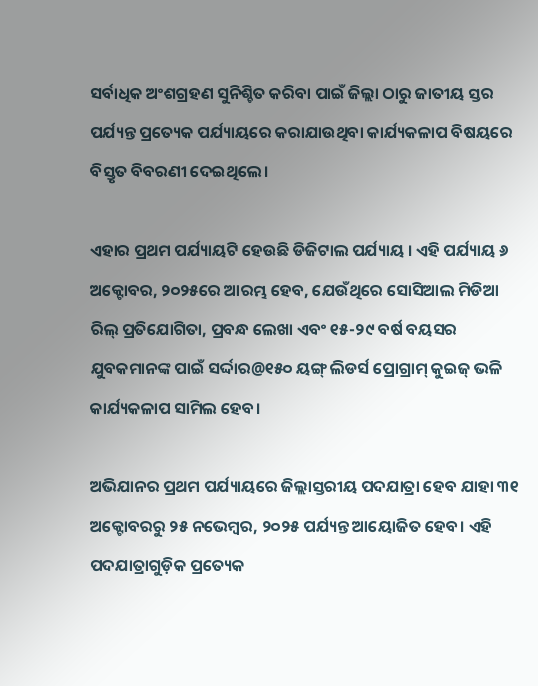ସର୍ବାଧିକ ଅଂଶଗ୍ରହଣ ସୁନିଶ୍ଚିତ କରିବା ପାଇଁ ଜିଲ୍ଲା ଠାରୁ ଜାତୀୟ ସ୍ତର ପର୍ଯ୍ୟନ୍ତ ପ୍ରତ୍ୟେକ ପର୍ଯ୍ୟାୟରେ କରାଯାଉଥିବା କାର୍ଯ୍ୟକଳାପ ବିଷୟରେ ବିସ୍ତୃତ ବିବରଣୀ ଦେଇଥିଲେ।

ଏହାର ପ୍ରଥମ ପର୍ଯ୍ୟାୟଟି ହେଉଛି ଡିଜିଟାଲ ପର୍ଯ୍ୟାୟ । ଏହି ପର୍ଯ୍ୟାୟ ୬ ଅକ୍ଟୋବର, ୨୦୨୫ରେ ଆରମ୍ଭ ହେବ, ଯେଉଁଥିରେ ସୋସିଆଲ ମିଡିଆ ରିଲ୍ ପ୍ରତିଯୋଗିତା, ପ୍ରବନ୍ଧ ଲେଖା ଏବଂ ୧୫-୨୯ ବର୍ଷ ବୟସର ଯୁବକମାନଙ୍କ ପାଇଁ ସର୍ଦ୍ଦାର@୧୫୦ ୟଙ୍ଗ୍ ଲିଡର୍ସ ପ୍ରୋଗ୍ରାମ୍ କୁଇଜ୍ ଭଳି କାର୍ଯ୍ୟକଳାପ ସାମିଲ ହେବ।

ଅଭିଯାନର ପ୍ରଥମ ପର୍ଯ୍ୟାୟରେ ଜିଲ୍ଲାସ୍ତରୀୟ ପଦଯାତ୍ରା ହେବ ଯାହା ୩୧ ଅକ୍ଟୋବରରୁ ୨୫ ନଭେମ୍ବର, ୨୦୨୫ ପର୍ଯ୍ୟନ୍ତ ଆୟୋଜିତ ହେବ। ଏହି ପଦଯାତ୍ରାଗୁଡ଼ିକ ପ୍ରତ୍ୟେକ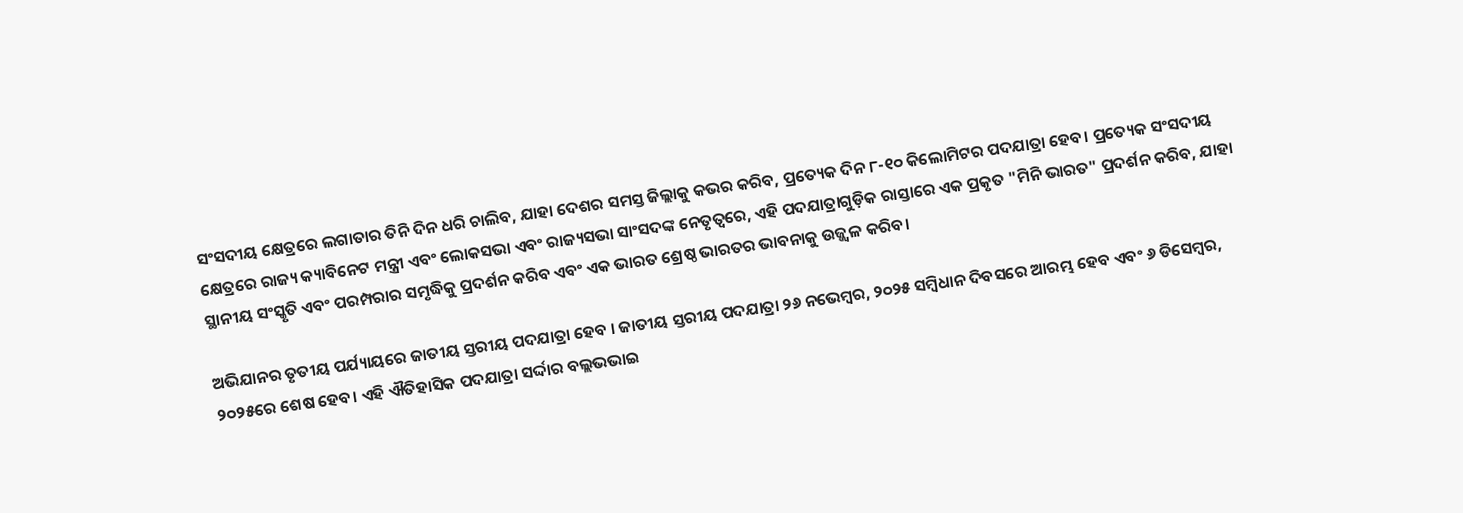ସଂସଦୀୟ କ୍ଷେତ୍ରରେ ଲଗାତାର ତିନି ଦିନ ଧରି ଚାଲିବ, ଯାହା ଦେଶର ସମସ୍ତ ଜିଲ୍ଲାକୁ କଭର କରିବ, ପ୍ରତ୍ୟେକ ଦିନ ୮-୧୦ କିଲୋମିଟର ପଦଯାତ୍ରା ହେବ। ପ୍ରତ୍ୟେକ ସଂସଦୀୟ କ୍ଷେତ୍ରରେ ରାଜ୍ୟ କ୍ୟାବିନେଟ ମନ୍ତ୍ରୀ ଏବଂ ଲୋକସଭା ଏବଂ ରାଜ୍ୟସଭା ସାଂସଦଙ୍କ ନେତୃତ୍ୱରେ, ଏହି ପଦଯାତ୍ରାଗୁଡ଼ିକ ରାସ୍ତାରେ ଏକ ପ୍ରକୃତ "ମିନି ଭାରତ" ପ୍ରଦର୍ଶନ କରିବ, ଯାହା ସ୍ଥାନୀୟ ସଂସ୍କୃତି ଏବଂ ପରମ୍ପରାର ସମୃଦ୍ଧିକୁ ପ୍ରଦର୍ଶନ କରିବ ଏବଂ ଏକ ଭାରତ ଶ୍ରେଷ୍ଠ ଭାରତର ଭାବନାକୁ ଉଜ୍ଜ୍ୱଳ କରିବ।

ଅଭିଯାନର ତୃତୀୟ ପର୍ଯ୍ୟାୟରେ ଜାତୀୟ ସ୍ତରୀୟ ପଦଯାତ୍ରା ହେବ । ଜାତୀୟ ସ୍ତରୀୟ ପଦଯାତ୍ରା ୨୬ ନଭେମ୍ବର, ୨୦୨୫ ସମ୍ବିଧାନ ଦିବସରେ ଆରମ୍ଭ ହେବ ଏବଂ ୬ ଡିସେମ୍ବର, ୨୦୨୫ରେ ଶେଷ ହେବ। ଏହି ଐତିହାସିକ ପଦଯାତ୍ରା ସର୍ଦ୍ଦାର ବଲ୍ଲଭଭାଇ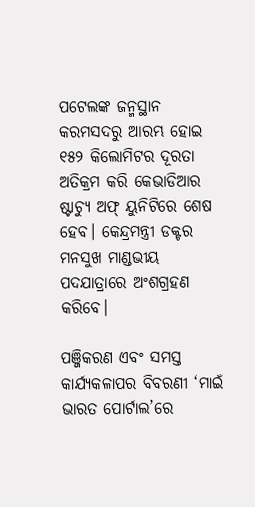ପଟେଲଙ୍କ ଜନ୍ମସ୍ଥାନ କରମସଦରୁ ଆରମ୍ଭ ହୋଇ ୧୫୨ କିଲୋମିଟର ଦୂରତା ଅତିକ୍ରମ କରି କେଭାଡିଆର ଷ୍ଟାଚ୍ୟୁ ଅଫ୍ ୟୁନିଟିରେ ଶେଷ ହେବ। କେନ୍ଦ୍ରମନ୍ତ୍ରୀ ଡକ୍ଟର ମନସୁଖ ମାଣ୍ଡଭୀୟ ପଦଯାତ୍ରାରେ ଅଂଶଗ୍ରହଣ କରିବେ।

ପଞ୍ଜିକରଣ ଏବଂ ସମସ୍ତ କାର୍ଯ୍ୟକଳାପର ବିବରଣୀ ‘ମାଇଁ ଭାରତ ପୋର୍ଟାଲ’ରେ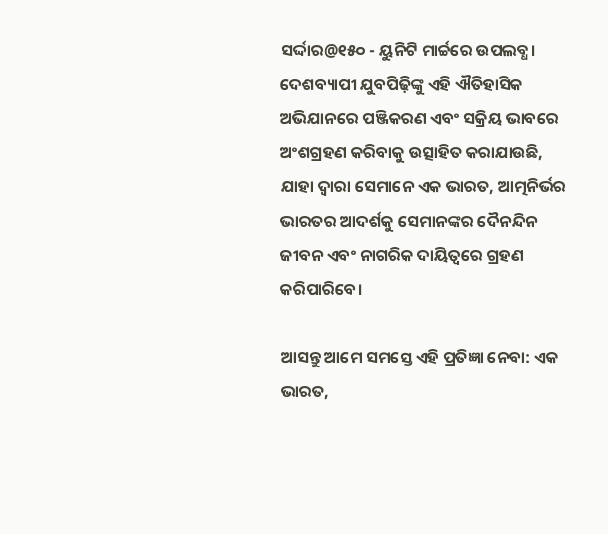ସର୍ଦ୍ଦାର@୧୫୦ - ୟୁନିଟି ମାର୍ଚ୍ଚରେ ଉପଲବ୍ଧ। ଦେଶବ୍ୟାପୀ ଯୁବପିଢ଼ିଙ୍କୁ ଏହି ଐତିହାସିକ ଅଭିଯାନରେ ପଞ୍ଜିକରଣ ଏବଂ ସକ୍ରିୟ ଭାବରେ ଅଂଶଗ୍ରହଣ କରିବାକୁ ଉତ୍ସାହିତ କରାଯାଉଛି, ଯାହା ଦ୍ଵାରା ସେମାନେ ଏକ ଭାରତ, ଆତ୍ମନିର୍ଭର ଭାରତର ଆଦର୍ଶକୁ ସେମାନଙ୍କର ଦୈନନ୍ଦିନ ଜୀବନ ଏବଂ ନାଗରିକ ଦାୟିତ୍ୱରେ ଗ୍ରହଣ କରିପାରିବେ।

ଆସନ୍ତୁ ଆମେ ସମସ୍ତେ ଏହି ପ୍ରତିଜ୍ଞା ନେବା: ଏକ ଭାରତ,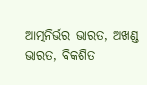ଆତ୍ମନିର୍ଭର ଭାରତ, ଅଖଣ୍ଡ ଭାରତ, ବିକଶିତ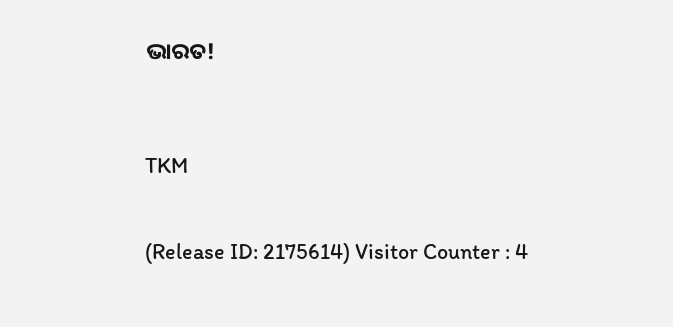ଭାରତ!



TKM


(Release ID: 2175614) Visitor Counter : 4